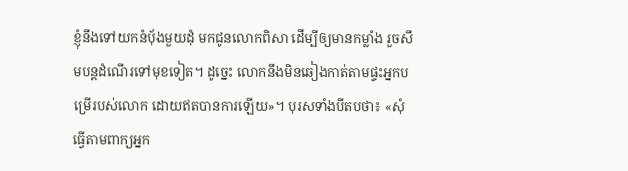ខ្ញុំនឹងទៅយកនំបុ័ងមួយដុំ មកជូនលោកពិសា ដើម្បីឲ្យមានកម្លាំង រួចសឹមបន្តដំណើរទៅមុខទៀត។ ដូច្នេះ លោកនឹងមិនឆៀងកាត់តាមផ្ទះអ្នកបម្រើរបស់លោក ដោយឥតបានការឡើយ»។ បុរសទាំងបីតបថា៖ «សុំធ្វើតាមពាក្យអ្នក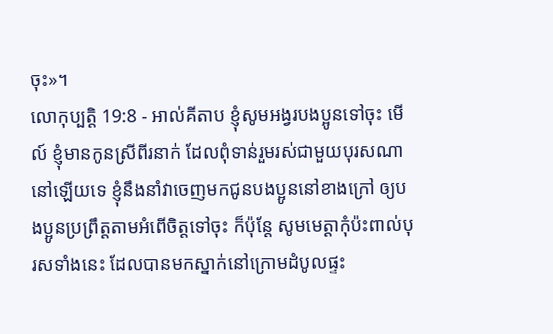ចុះ»។
លោកុប្បត្តិ 19:8 - អាល់គីតាប ខ្ញុំសូមអង្វរបងប្អូនទៅចុះ មើល៍ ខ្ញុំមានកូនស្រីពីរនាក់ ដែលពុំទាន់រួមរស់ជាមួយបុរសណានៅឡើយទេ ខ្ញុំនឹងនាំវាចេញមកជូនបងប្អូននៅខាងក្រៅ ឲ្យបងប្អូនប្រព្រឹត្តតាមអំពើចិត្តទៅចុះ ក៏ប៉ុន្តែ សូមមេត្តាកុំប៉ះពាល់បុរសទាំងនេះ ដែលបានមកស្នាក់នៅក្រោមដំបូលផ្ទះ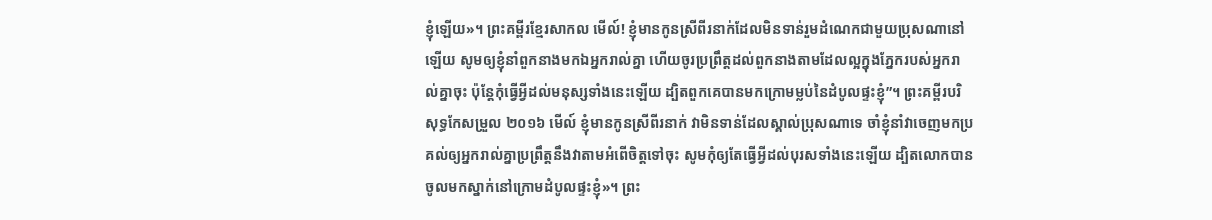ខ្ញុំឡើយ»។ ព្រះគម្ពីរខ្មែរសាកល មើល៍! ខ្ញុំមានកូនស្រីពីរនាក់ដែលមិនទាន់រួមដំណេកជាមួយប្រុសណានៅឡើយ សូមឲ្យខ្ញុំនាំពួកនាងមកឯអ្នករាល់គ្នា ហើយចូរប្រព្រឹត្តដល់ពួកនាងតាមដែលល្អក្នុងភ្នែករបស់អ្នករាល់គ្នាចុះ ប៉ុន្តែកុំធ្វើអ្វីដល់មនុស្សទាំងនេះឡើយ ដ្បិតពួកគេបានមកក្រោមម្លប់នៃដំបូលផ្ទះខ្ញុំ”។ ព្រះគម្ពីរបរិសុទ្ធកែសម្រួល ២០១៦ មើល៍ ខ្ញុំមានកូនស្រីពីរនាក់ វាមិនទាន់ដែលស្គាល់ប្រុសណាទេ ចាំខ្ញុំនាំវាចេញមកប្រគល់ឲ្យអ្នករាល់គ្នាប្រព្រឹត្តនឹងវាតាមអំពើចិត្តទៅចុះ សូមកុំឲ្យតែធ្វើអ្វីដល់បុរសទាំងនេះឡើយ ដ្បិតលោកបានចូលមកស្នាក់នៅក្រោមដំបូលផ្ទះខ្ញុំ»។ ព្រះ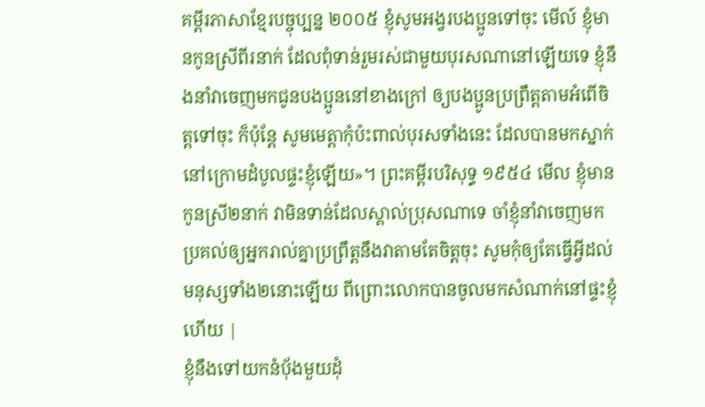គម្ពីរភាសាខ្មែរបច្ចុប្បន្ន ២០០៥ ខ្ញុំសូមអង្វរបងប្អូនទៅចុះ មើល៍ ខ្ញុំមានកូនស្រីពីរនាក់ ដែលពុំទាន់រួមរស់ជាមួយបុរសណានៅឡើយទេ ខ្ញុំនឹងនាំវាចេញមកជូនបងប្អូននៅខាងក្រៅ ឲ្យបងប្អូនប្រព្រឹត្តតាមអំពើចិត្តទៅចុះ ក៏ប៉ុន្តែ សូមមេត្តាកុំប៉ះពាល់បុរសទាំងនេះ ដែលបានមកស្នាក់នៅក្រោមដំបូលផ្ទះខ្ញុំឡើយ»។ ព្រះគម្ពីរបរិសុទ្ធ ១៩៥៤ មើល ខ្ញុំមានកូនស្រី២នាក់ វាមិនទាន់ដែលស្គាល់ប្រុសណាទេ ចាំខ្ញុំនាំវាចេញមក ប្រគល់ឲ្យអ្នករាល់គ្នាប្រព្រឹត្តនឹងវាតាមតែចិត្តចុះ សូមកុំឲ្យតែធ្វើអ្វីដល់មនុស្សទាំង២នោះឡើយ ពីព្រោះលោកបានចូលមកសំណាក់នៅផ្ទះខ្ញុំហើយ |
ខ្ញុំនឹងទៅយកនំបុ័ងមួយដុំ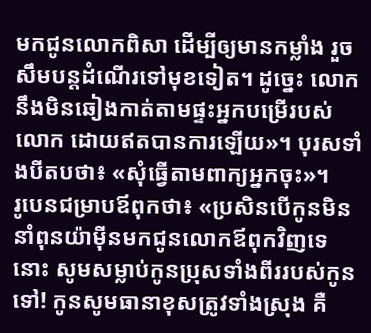មកជូនលោកពិសា ដើម្បីឲ្យមានកម្លាំង រួចសឹមបន្តដំណើរទៅមុខទៀត។ ដូច្នេះ លោកនឹងមិនឆៀងកាត់តាមផ្ទះអ្នកបម្រើរបស់លោក ដោយឥតបានការឡើយ»។ បុរសទាំងបីតបថា៖ «សុំធ្វើតាមពាក្យអ្នកចុះ»។
រូបេនជម្រាបឪពុកថា៖ «ប្រសិនបើកូនមិននាំពុនយ៉ាម៉ីនមកជូនលោកឪពុកវិញទេនោះ សូមសម្លាប់កូនប្រុសទាំងពីររបស់កូនទៅ! កូនសូមធានាខុសត្រូវទាំងស្រុង គឺ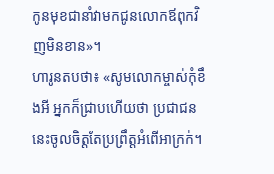កូនមុខជានាំវាមកជូនលោកឪពុកវិញមិនខាន»។
ហារូនតបថា៖ «សូមលោកម្ចាស់កុំខឹងអី អ្នកក៏ជ្រាបហើយថា ប្រជាជននេះចូលចិត្តតែប្រព្រឹត្តអំពើអាក្រក់។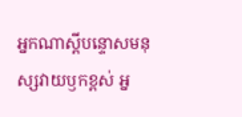អ្នកណាស្ដីបន្ទោសមនុស្សវាយឫកខ្ពស់ អ្ន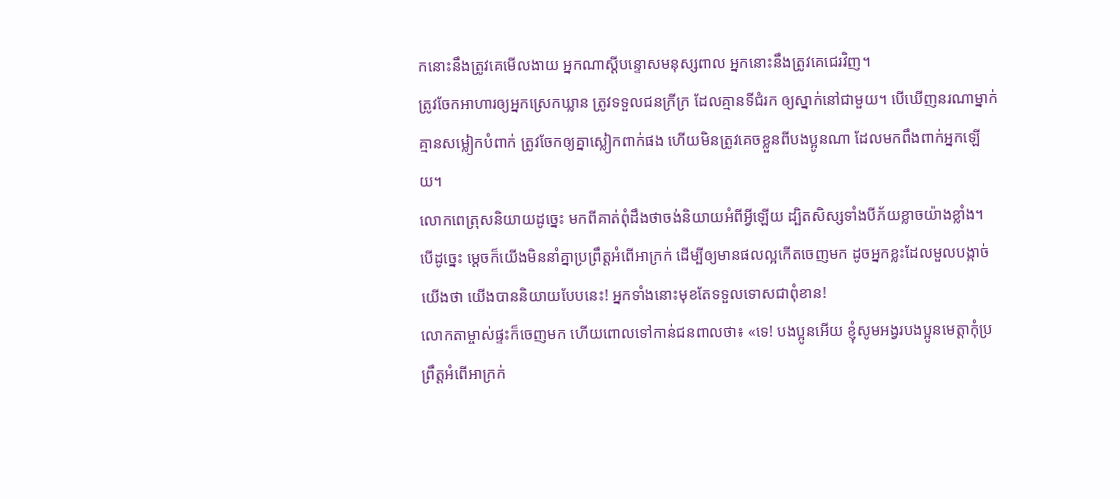កនោះនឹងត្រូវគេមើលងាយ អ្នកណាស្ដីបន្ទោសមនុស្សពាល អ្នកនោះនឹងត្រូវគេជេរវិញ។
ត្រូវចែកអាហារឲ្យអ្នកស្រេកឃ្លាន ត្រូវទទួលជនក្រីក្រ ដែលគ្មានទីជំរក ឲ្យស្នាក់នៅជាមួយ។ បើឃើញនរណាម្នាក់គ្មានសម្លៀកបំពាក់ ត្រូវចែកឲ្យគ្នាស្លៀកពាក់ផង ហើយមិនត្រូវគេចខ្លួនពីបងប្អូនណា ដែលមកពឹងពាក់អ្នកឡើយ។
លោកពេត្រុសនិយាយដូច្នេះ មកពីគាត់ពុំដឹងថាចង់និយាយអំពីអ្វីឡើយ ដ្បិតសិស្សទាំងបីភ័យខ្លាចយ៉ាងខ្លាំង។
បើដូច្នេះ ម្ដេចក៏យើងមិននាំគ្នាប្រព្រឹត្ដអំពើអាក្រក់ ដើម្បីឲ្យមានផលល្អកើតចេញមក ដូចអ្នកខ្លះដែលមួលបង្កាច់យើងថា យើងបាននិយាយបែបនេះ! អ្នកទាំងនោះមុខតែទទួលទោសជាពុំខាន!
លោកតាម្ចាស់ផ្ទះក៏ចេញមក ហើយពោលទៅកាន់ជនពាលថា៖ «ទេ! បងប្អូនអើយ ខ្ញុំសូមអង្វរបងប្អូនមេត្តាកុំប្រព្រឹត្តអំពើអាក្រក់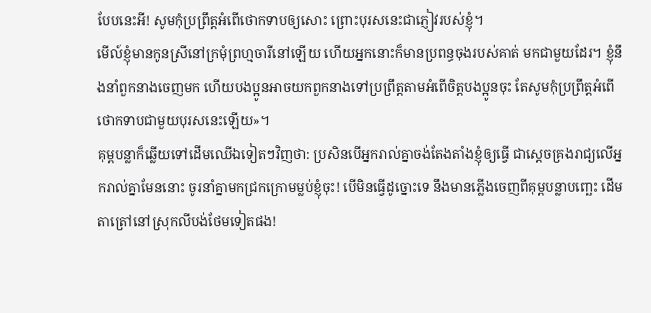បែបនេះអី! សូមកុំប្រព្រឹត្តអំពើថោកទាបឲ្យសោះ ព្រោះបុរសនេះជាភ្ញៀវរបស់ខ្ញុំ។
មើល៍ខ្ញុំមានកូនស្រីនៅក្រមុំព្រហ្មចារីនៅឡើយ ហើយអ្នកនោះក៏មានប្រពន្ធចុងរបស់គាត់ មកជាមួយដែរ។ ខ្ញុំនឹងនាំពួកនាងចេញមក ហើយបងប្អូនអាចយកពួកនាងទៅប្រព្រឹត្តតាមអំពើចិត្តបងប្អូនចុះ តែសូមកុំប្រព្រឹត្តអំពើថោកទាបជាមួយបុរសនេះឡើយ»។
គុម្ពបន្លាក៏ឆ្លើយទៅដើមឈើឯទៀតៗវិញថា: ប្រសិនបើអ្នករាល់គ្នាចង់តែងតាំងខ្ញុំឲ្យធ្វើ ជាស្តេចគ្រងរាជ្យលើអ្នករាល់គ្នាមែននោះ ចូរនាំគ្នាមកជ្រកក្រោមម្លប់ខ្ញុំចុះ! បើមិនធ្វើដូច្នោះទេ នឹងមានភ្លើងចេញពីគុម្ពបន្លាបញ្ឆេះ ដើមតាត្រៅនៅស្រុកលីបង់ថែមទៀតផង!